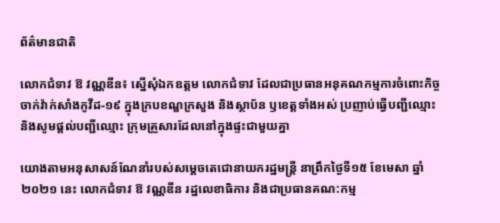ព័ត៌មានជាតិ

លោកជំទាវ ឱ វណ្ណឌីន៖ ស្នេីសុំឯកឧត្តម លោកជំទាវ ដែលជាប្រធានអនុគណកម្មការចំពោះកិច្ចចាក់វ៉ាក់សាំងកូវីដ-១៩ ក្នុងក្របខណ្ឌក្រសួង និងស្ថាប័ន ឫខេត្តទាំងអស់ ប្រញាប់ធ្វេីបញ្ជីឈ្មោះ និងសូមផ្តល់បញ្ជីឈ្មោះ ក្រុមគ្រួសារដែលនៅក្នុងផ្ទះជាមួយគ្នា

យោងតាមអនុសាសន៍ណែនាំរបស់សម្តេចតេជោនាយករដ្ឋមន្ត្រី នាព្រឹកថ្ងៃទី១៥ ខែមេសា ឆ្នាំ២០២១ នេះ លោកជំទាវ ឱ វណ្ណឌីន រដ្ឋលេខាធិការ និងជាប្រធានគណ:កម្ម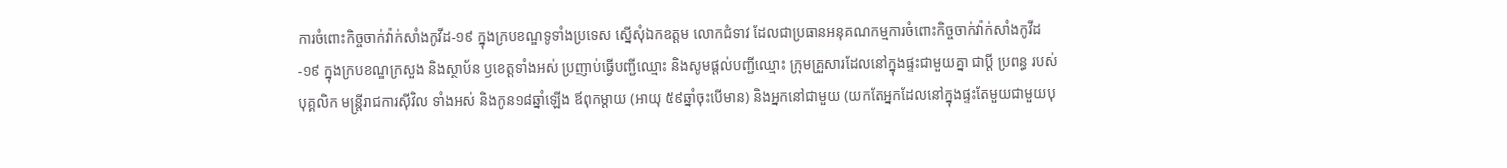ការចំពោះកិច្ចចាក់វ៉ាក់សាំងកូវីដ-១៩ ក្នុងក្របខណ្ឌទូទាំងប្រទេស ស្នេីសុំឯកឧត្តម លោកជំទាវ ដែលជាប្រធានអនុគណកម្មការចំពោះកិច្ចចាក់វ៉ាក់សាំងកូវីដ-១៩ ក្នុងក្របខណ្ឌក្រសួង និងស្ថាប័ន ឫខេត្តទាំងអស់ ប្រញាប់ធ្វេីបញ្ជីឈ្មោះ និងសូមផ្តល់បញ្ជីឈ្មោះ ក្រុមគ្រួសារដែលនៅក្នុងផ្ទះជាមួយគ្នា ជាប្តី ប្រពន្ធ របស់បុគ្គលិក មន្ត្រីរាជការស៊ីវិល ទាំងអស់ និងកូន១៨ឆ្នាំឡេីង ឪពុកម្តាយ (អាយុ ៥៩ឆ្នាំចុះបេីមាន) និងអ្នកនៅជាមួយ (យកតែអ្នកដែលនៅក្នុងផ្ទះតែមួយជាមួយបុ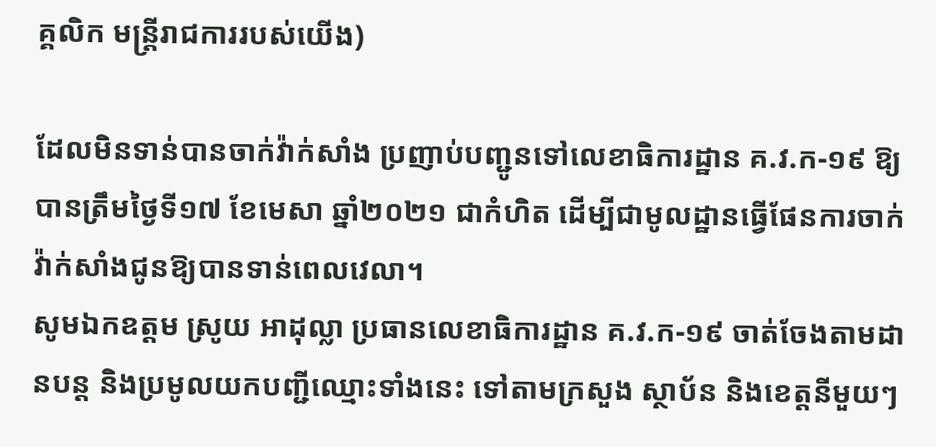គ្គលិក មន្ត្រីរាជការរបស់យេីង)

ដែលមិនទាន់បានចាក់វ៉ាក់សាំង ប្រញាប់បញ្ជូនទៅលេខាធិការដ្ឋាន គ.វ.ក-១៩ ឱ្យបានត្រឹមថ្ងៃទី១៧ ខែមេសា ឆ្នាំ២០២១ ជាកំហិត ដេីម្បីជាមូលដ្ឋានធ្វេីផែនការចាក់វ៉ាក់សាំងជូនឱ្យបានទាន់ពេលវេលា។
សូមឯកឧត្តម ស្រូយ អាដុល្លា ប្រធានលេខាធិការដ្ឋាន គ.វ.ក-១៩ ចាត់ចែងតាមដានបន្ត និងប្រមូលយកបញ្ជីឈ្មោះទាំងនេះ ទៅតាមក្រសួង ស្ថាប័ន និងខេត្តនីមួយៗ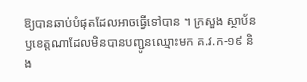ឱ្យបានឆាប់បំផុតដែលអាចធ្វេីទៅបាន ។ ក្រសួង ស្ថាប័ន ឫខេត្តណាដែលមិនបានបញ្ជូនឈ្មោះមក គ.វ.ក-១៩ និង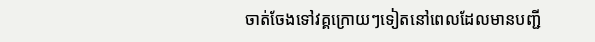ចាត់ចែងទៅវគ្គក្រោយៗទៀតនៅពេលដែលមានបញ្ជី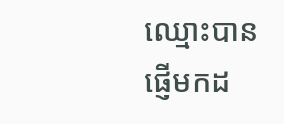ឈ្មោះបានផ្ញេីមកដ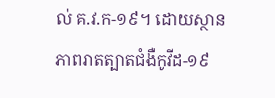ល់ គ.វ.ក-១៩។ ដោយស្ថានភាពរាតត្បាតជំងឺកូវីដ-១៩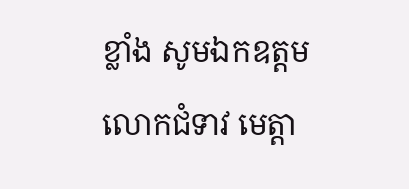ខ្លាំង សូមឯកឧត្តម លោកជំទាវ មេត្តា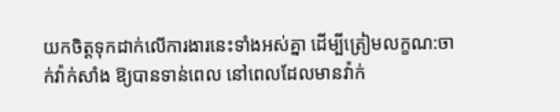យកចិត្តទុកដាក់លេីការងារនេះទាំងអស់គ្នា ដេីម្បីត្រៀមលក្ខណ:ចាក់វ៉ាក់សាំង ឱ្យបានទាន់ពេល នៅពេលដែលមានវ៉ាក់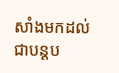សាំងមកដល់ជាបន្តប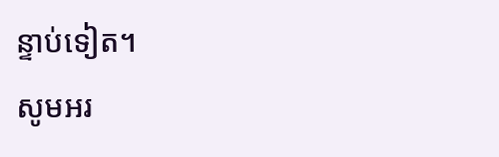ន្ទាប់ទៀត។
សូមអរ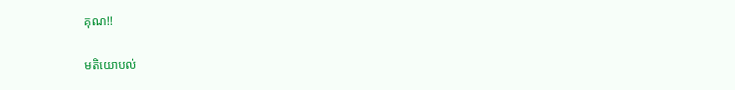គុណ!!

មតិយោបល់